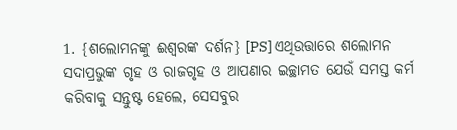1. {ଶଲୋମନଙ୍କୁ ଈଶ୍ୱରଙ୍କ ଦର୍ଶନ} [PS] ଏଥିଉତ୍ତାରେ ଶଲୋମନ ସଦାପ୍ରଭୁଙ୍କ ଗୃହ ଓ ରାଜଗୃହ ଓ ଆପଣାର ଇଚ୍ଛାମତ ଯେଉଁ ସମସ୍ତ କର୍ମ କରିବାକୁ ସନ୍ତୁଷ୍ଟ ହେଲେ, ସେସବୁର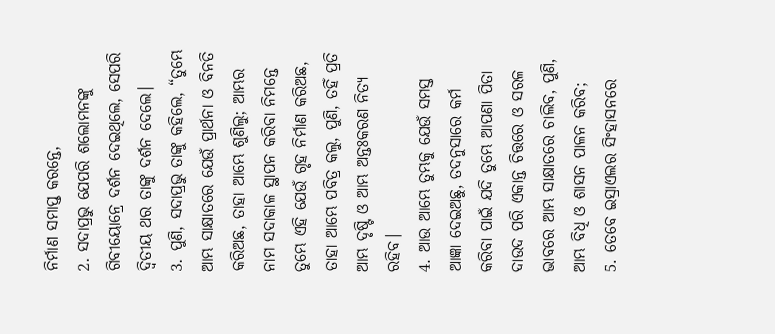ନିର୍ମାଣ ସମାପ୍ତ କରନ୍ତେ,
2. ସଦାପ୍ରଭୁ ଯେପରି ଶଲୋମନଙ୍କୁ ଗିବୀୟୋନ୍ରେ ଦର୍ଶନ ଦେଇଥିଲେ, ସେପରି ଦ୍ୱିତୀୟ ଥର ତାଙ୍କୁ ଦର୍ଶନ ଦେଲେ।
3. ପୁଣି, ସଦାପ୍ରଭୁ ତାଙ୍କୁ କହିଲେ, “ତୁମ୍ଭେ ଆମ୍ଭ ସାକ୍ଷାତରେ ଯେଉଁ ପ୍ରାର୍ଥନା ଓ ବିନତି କରିଅଛ, ତାହା ଆମ୍ଭେ ଶୁଣିଲୁ; ଆମ୍ଭର ନାମ ସଦାକାଳ ସ୍ଥାପନ କରିବା ନିମନ୍ତେ ତୁମ୍ଭେ ଏହି ଯେଉଁ ଗୃହ ନିର୍ମାଣ କରିଅଛ, ତାହା ଆମ୍ଭେ ପବିତ୍ର କଲୁ, ପୁଣି, ତହିଁ ପ୍ରତି ଆମ୍ଭ ଦୃଷ୍ଟି ଓ ଆମ୍ଭ ଅନ୍ତଃକରଣ ନିତ୍ୟ ରହିବ।
4. ଆଉ ଆମ୍ଭେ ତୁମ୍ଭକୁ ଯେଉଁ ସମସ୍ତ ଆଜ୍ଞା ଦେଇଅଛୁ, ତଦନୁସାରେ କର୍ମ କରିବା ପାଇଁ ଯଦି ତୁମ୍ଭେ ଆପଣା ପିତା ଦାଉଦ ପରି ଏକାନ୍ତ ଚିତ୍ତରେ ଓ ସରଳ ଭାବରେ ଆମ୍ଭ ସାକ୍ଷାତରେ ଚାଲିବ, ପୁଣି, ଆମ୍ଭ ବିଧି ଓ ଶାସନ ପାଳନ କରିବ;
5. ତେବେ ଇସ୍ରାଏଲର ସିଂହାସନରେ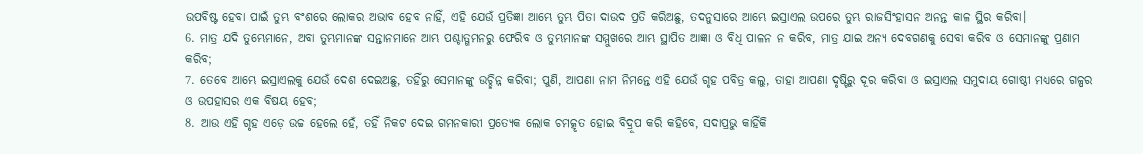ଉପବିଷ୍ଟ ହେବା ପାଇଁ ତୁମ୍ଭ ବଂଶରେ ଲୋକର ଅଭାବ ହେବ ନାହିଁ, ଏହି ଯେଉଁ ପ୍ରତିଜ୍ଞା ଆମ୍ଭେ ତୁମ୍ଭ ପିତା ଦାଉଦ ପ୍ରତି କରିଅଛୁ, ତଦନୁସାରେ ଆମ୍ଭେ ଇସ୍ରାଏଲ ଉପରେ ତୁମ୍ଭ ରାଜସିଂହାସନ ଅନନ୍ତ କାଳ ସ୍ଥିର କରିବା।
6. ମାତ୍ର ଯଦି ତୁମ୍ଭେମାନେ, ଅବା ତୁମ୍ଭମାନଙ୍କ ସନ୍ତାନମାନେ ଆମ୍ଭ ପଶ୍ଚାତ୍ଗମନରୁ ଫେରିବ ଓ ତୁମ୍ଭମାନଙ୍କ ସମ୍ମୁଖରେ ଆମ୍ଭ ସ୍ଥାପିତ ଆଜ୍ଞା ଓ ବିଧି ପାଳନ ନ କରିବ, ମାତ୍ର ଯାଇ ଅନ୍ୟ ଦେବଗଣକୁ ସେବା କରିବ ଓ ସେମାନଙ୍କୁ ପ୍ରଣାମ କରିବ;
7. ତେବେ ଆମ୍ଭେ ଇସ୍ରାଏଲକୁ ଯେଉଁ ଦେଶ ଦେଇଅଛୁ, ତହିଁରୁ ସେମାନଙ୍କୁ ଉଚ୍ଛିନ୍ନ କରିବା; ପୁଣି, ଆପଣା ନାମ ନିମନ୍ତେ ଏହି ଯେଉଁ ଗୃହ ପବିତ୍ର କଲୁ, ତାହା ଆପଣା ଦୃଷ୍ଟିରୁ ଦୂର କରିବା ଓ ଇସ୍ରାଏଲ ସମୁଦାୟ ଗୋଷ୍ଠୀ ମଧ୍ୟରେ ଗଳ୍ପର ଓ ଉପହାସର ଏକ ବିଷୟ ହେବ;
8. ଆଉ ଏହି ଗୃହ ଏଡ଼େ ଉଚ୍ଚ ହେଲେ ହେଁ, ତହିଁ ନିକଟ ଦେଇ ଗମନକାରୀ ପ୍ରତ୍ୟେକ ଲୋକ ଚମତ୍କୃତ ହୋଇ ବିଦ୍ରୂପ କରି କହିବେ, ସଦାପ୍ରଭୁ କାହିଁକି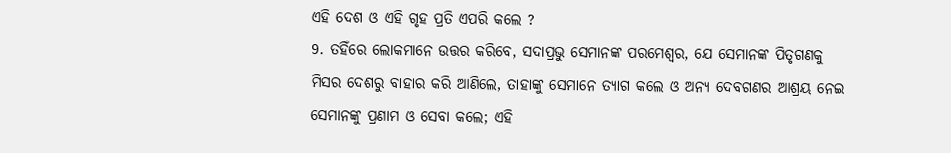ଏହି ଦେଶ ଓ ଏହି ଗୃହ ପ୍ରତି ଏପରି କଲେ ?
9. ତହିଁରେ ଲୋକମାନେ ଉତ୍ତର କରିବେ, ସଦାପ୍ରଭୁ ସେମାନଙ୍କ ପରମେଶ୍ୱର, ଯେ ସେମାନଙ୍କ ପିତୃଗଣକୁ ମିସର ଦେଶରୁ ବାହାର କରି ଆଣିଲେ, ତାହାଙ୍କୁ ସେମାନେ ତ୍ୟାଗ କଲେ ଓ ଅନ୍ୟ ଦେବଗଣର ଆଶ୍ରୟ ନେଇ ସେମାନଙ୍କୁ ପ୍ରଣାମ ଓ ସେବା କଲେ; ଏହି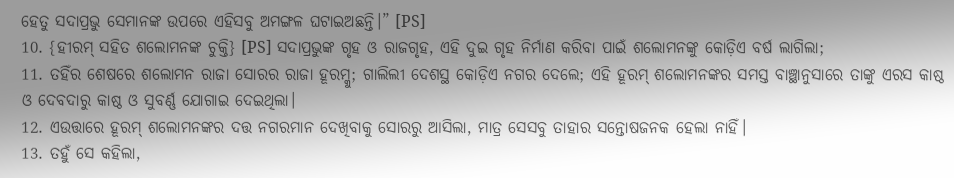ହେତୁ ସଦାପ୍ରଭୁ ସେମାନଙ୍କ ଉପରେ ଏହିସବୁ ଅମଙ୍ଗଳ ଘଟାଇଅଛନ୍ତି।” [PS]
10. {ହୀରମ୍ ସହିତ ଶଲୋମନଙ୍କ ଚୁକ୍ତି} [PS] ସଦାପ୍ରଭୁଙ୍କ ଗୃହ ଓ ରାଜଗୃହ, ଏହି ଦୁଇ ଗୃହ ନିର୍ମାଣ କରିବା ପାଇଁ ଶଲୋମନଙ୍କୁ କୋଡ଼ିଏ ବର୍ଷ ଲାଗିଲା;
11. ତହିଁର ଶେଷରେ ଶଲୋମନ ରାଜା ସୋରର ରାଜା ହୂରମ୍କୁ; ଗାଲିଲୀ ଦେଶସ୍ଥ କୋଡ଼ିଏ ନଗର ଦେଲେ; ଏହି ହୂରମ୍ ଶଲୋମନଙ୍କର ସମସ୍ତ ବାଞ୍ଛାନୁସାରେ ତାଙ୍କୁ ଏରସ କାଷ୍ଠ ଓ ଦେବଦାରୁ କାଷ୍ଠ ଓ ସୁବର୍ଣ୍ଣ ଯୋଗାଇ ଦେଇଥିଲା।
12. ଏଉତ୍ତାରେ ହୂରମ୍ ଶଲୋମନଙ୍କର ଦତ୍ତ ନଗରମାନ ଦେଖିବାକୁ ସୋରରୁ ଆସିଲା, ମାତ୍ର ସେସବୁ ତାହାର ସନ୍ତୋଷଜନକ ହେଲା ନାହିଁ।
13. ତହୁଁ ସେ କହିଲା,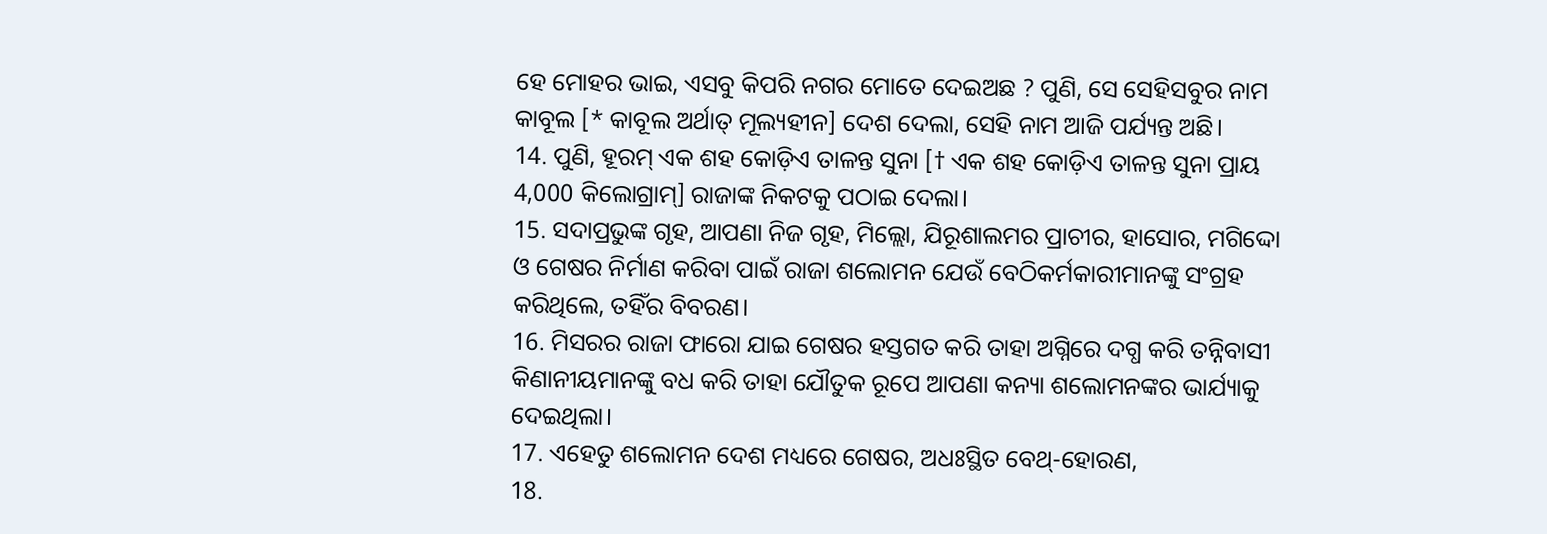ହେ ମୋହର ଭାଇ, ଏସବୁ କିପରି ନଗର ମୋତେ ଦେଇଅଛ ? ପୁଣି, ସେ ସେହିସବୁର ନାମ କାବୂଲ [* କାବୂଲ ଅର୍ଥାତ୍ ମୂଲ୍ୟହୀନ] ଦେଶ ଦେଲା, ସେହି ନାମ ଆଜି ପର୍ଯ୍ୟନ୍ତ ଅଛି।
14. ପୁଣି, ହୂରମ୍ ଏକ ଶହ କୋଡ଼ିଏ ତାଳନ୍ତ ସୁନା [† ଏକ ଶହ କୋଡ଼ିଏ ତାଳନ୍ତ ସୁନା ପ୍ରାୟ 4,000 କିଲୋଗ୍ରାମ୍] ରାଜାଙ୍କ ନିକଟକୁ ପଠାଇ ଦେଲା।
15. ସଦାପ୍ରଭୁଙ୍କ ଗୃହ, ଆପଣା ନିଜ ଗୃହ, ମିଲ୍ଲୋ, ଯିରୂଶାଲମର ପ୍ରାଚୀର, ହାସୋର, ମଗିଦ୍ଦୋ ଓ ଗେଷର ନିର୍ମାଣ କରିବା ପାଇଁ ରାଜା ଶଲୋମନ ଯେଉଁ ବେଠିକର୍ମକାରୀମାନଙ୍କୁ ସଂଗ୍ରହ କରିଥିଲେ, ତହିଁର ବିବରଣ।
16. ମିସରର ରାଜା ଫାରୋ ଯାଇ ଗେଷର ହସ୍ତଗତ କରି ତାହା ଅଗ୍ନିରେ ଦଗ୍ଧ କରି ତନ୍ନିବାସୀ କିଣାନୀୟମାନଙ୍କୁ ବଧ କରି ତାହା ଯୌତୁକ ରୂପେ ଆପଣା କନ୍ୟା ଶଲୋମନଙ୍କର ଭାର୍ଯ୍ୟାକୁ ଦେଇଥିଲା।
17. ଏହେତୁ ଶଲୋମନ ଦେଶ ମଧ୍ୟରେ ଗେଷର, ଅଧଃସ୍ଥିତ ବେଥ୍-ହୋରଣ,
18.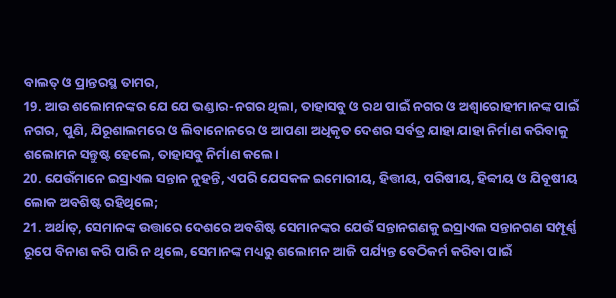ବାଲତ୍ ଓ ପ୍ରାନ୍ତରସ୍ଥ ତାମର,
19. ଆଉ ଶଲୋମନଙ୍କର ଯେ ଯେ ଭଣ୍ଡାର-ନଗର ଥିଲା, ତାହାସବୁ ଓ ରଥ ପାଇଁ ନଗର ଓ ଅଶ୍ୱାରୋହୀମାନଙ୍କ ପାଇଁ ନଗର, ପୁଣି, ଯିରୂଶାଲମରେ ଓ ଲିବାନୋନରେ ଓ ଆପଣା ଅଧିକୃତ ଦେଶର ସର୍ବତ୍ର ଯାହା ଯାହା ନିର୍ମାଣ କରିବାକୁ ଶଲୋମନ ସନ୍ତୁଷ୍ଟ ହେଲେ, ତାହାସବୁ ନିର୍ମାଣ କଲେ।
20. ଯେଉଁମାନେ ଇସ୍ରାଏଲ ସନ୍ତାନ ନୁହନ୍ତି, ଏପରି ଯେସକଳ ଇମୋରୀୟ, ହିତ୍ତୀୟ, ପରିଷୀୟ, ହିବ୍ବୀୟ ଓ ଯିବୂଷୀୟ ଲୋକ ଅବଶିଷ୍ଟ ରହିଥିଲେ;
21. ଅର୍ଥାତ୍, ସେମାନଙ୍କ ଉତ୍ତାରେ ଦେଶରେ ଅବଶିଷ୍ଟ ସେମାନଙ୍କର ଯେଉଁ ସନ୍ତାନଗଣକୁ ଇସ୍ରାଏଲ ସନ୍ତାନଗଣ ସମ୍ପୂର୍ଣ୍ଣ ରୂପେ ବିନାଶ କରି ପାରି ନ ଥିଲେ, ସେମାନଙ୍କ ମଧ୍ୟରୁ ଶଲୋମନ ଆଜି ପର୍ଯ୍ୟନ୍ତ ବେଠିକର୍ମ କରିବା ପାଇଁ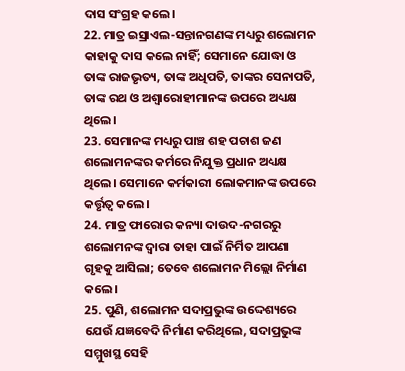ଦାସ ସଂଗ୍ରହ କଲେ।
22. ମାତ୍ର ଇସ୍ରାଏଲ-ସନ୍ତାନଗଣଙ୍କ ମଧ୍ୟରୁ ଶଲୋମନ କାହାକୁ ଦାସ କଲେ ନାହିଁ; ସେମାନେ ଯୋଦ୍ଧା ଓ ତାଙ୍କ ରାଜଭୃତ୍ୟ, ତାଙ୍କ ଅଧିପତି, ତାଙ୍କର ସେନାପତି, ତାଙ୍କ ରଥ ଓ ଅଶ୍ୱାରୋହୀମାନଙ୍କ ଉପରେ ଅଧ୍ୟକ୍ଷ ଥିଲେ।
23. ସେମାନଙ୍କ ମଧ୍ୟରୁ ପାଞ୍ଚ ଶହ ପଚାଶ ଜଣ ଶଲୋମନଙ୍କର କର୍ମରେ ନିଯୁକ୍ତ ପ୍ରଧାନ ଅଧ୍ୟକ୍ଷ ଥିଲେ। ସେମାନେ କର୍ମକାରୀ ଲୋକମାନଙ୍କ ଉପରେ କର୍ତ୍ତୃତ୍ୱ କଲେ।
24. ମାତ୍ର ଫାରୋର କନ୍ୟା ଦାଉଦ-ନଗରରୁ ଶଲୋମନଙ୍କ ଦ୍ୱାରା ତାହା ପାଇଁ ନିର୍ମିତ ଆପଣା ଗୃହକୁ ଆସିଲା; ତେବେ ଶଲୋମନ ମିଲ୍ଲୋ ନିର୍ମାଣ କଲେ।
25. ପୁଣି, ଶଲୋମନ ସଦାପ୍ରଭୁଙ୍କ ଉଦ୍ଦେଶ୍ୟରେ ଯେଉଁ ଯଜ୍ଞବେଦି ନିର୍ମାଣ କରିଥିଲେ, ସଦାପ୍ରଭୁଙ୍କ ସମ୍ମୁଖସ୍ଥ ସେହି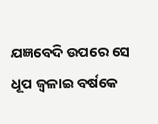ଯଜ୍ଞବେଦି ଉପରେ ସେ ଧୂପ ଜ୍ୱଳାଇ ବର୍ଷକେ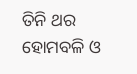ତିନି ଥର ହୋମବଳି ଓ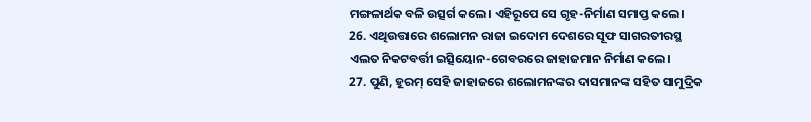ମଙ୍ଗଳାର୍ଥକ ବଳି ଉତ୍ସର୍ଗ କଲେ। ଏହିରୂପେ ସେ ଗୃହ-ନିର୍ମାଣ ସମାପ୍ତ କଲେ।
26. ଏଥିଉତ୍ତାରେ ଶଲୋମନ ରାଜା ଇଦୋମ ଦେଶରେ ସୂଫ ସାଗରତୀରସ୍ଥ ଏଲତ ନିକଟବର୍ତ୍ତୀ ଇତ୍ସିୟୋନ-ଗେବରରେ ଜାହାଜମାନ ନିର୍ମାଣ କଲେ।
27. ପୁଣି, ହୂରମ୍ ସେହି ଜାହାଜରେ ଶଲୋମନଙ୍କର ଦାସମାନଙ୍କ ସହିତ ସାମୁଦ୍ରିକ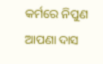କର୍ମରେ ନିପୁଣ ଆପଣା ଦାସ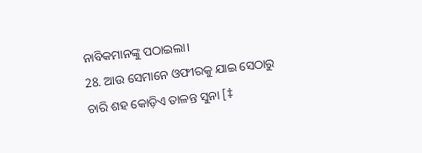ନାବିକମାନଙ୍କୁ ପଠାଇଲା।
28. ଆଉ ସେମାନେ ଓଫୀରକୁ ଯାଇ ସେଠାରୁ ଚାରି ଶହ କୋଡ଼ିଏ ତାଳନ୍ତ ସୁନା [‡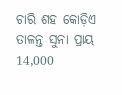ଚାରି ଶହ କୋଡ଼ିଏ ତାଳନ୍ତ ସୁନା ପ୍ରାୟ 14,000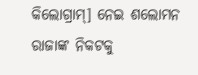କିଲୋଗ୍ରାମ୍] ନେଇ ଶଲୋମନ ରାଜାଙ୍କ ନିକଟକୁ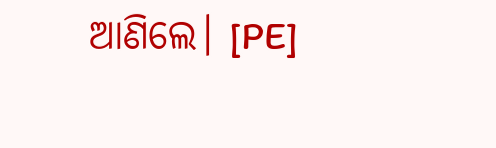ଆଣିଲେ। [PE]